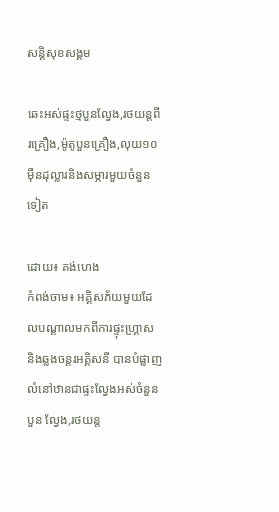សន្ដិសុខសង្គម

ឆេះអស់ផ្ទះថ្មបួនល្វែង,រថយន្តពីរគ្រឿង,ម៉ូតូបួនគ្រឿង,លុយ១០ម៉ឺនដុល្លារនិងសម្ភារមួយចំនួនទៀត

ដោយ៖ គង់ហេង
កំពង់ចាម៖ អគ្គិសភ័យមួយដែលបណ្តាលមកពីការផ្ទុះហ្រ្គាស និងឆ្លងចន្តរអគ្គិសនី បានបំផ្លាញលំនៅឋានជាផ្ទះល្វែងអស់ចំនួនបួន ល្វែង,រថយន្ត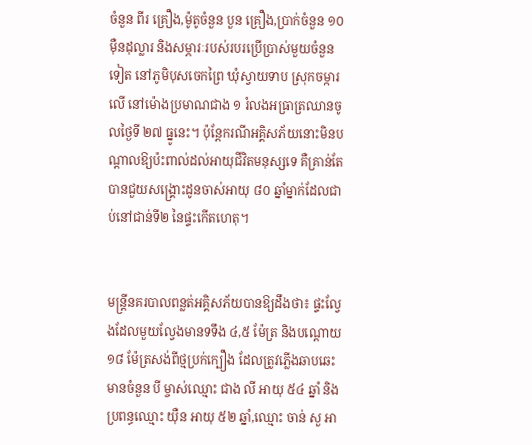ចំនួន ពីរ គ្រឿង,ម៉ូតូចំនួន បួន គ្រឿង,ប្រាក់ចំនួន ១០ម៉ឺនដុល្លារ និងសម្ភារៈរបស់របរប្រើប្រាស់មួយចំនួនទៀត នៅភូមិបុសចេកព្រៃ ឃុំស្វាយទាប ស្រុកចម្ការលើ នៅម៉ោងប្រមាណជាង ១ រំលងអធ្រាត្រឈានចូលថ្ងៃទី ២៧ ធ្នូនេះ។ ប៉ុន្តែករណីអគ្គិសភ័យនោះមិនបណ្តាលឱ្យប៉ះពាល់ដល់អាយុជីវិតមនុស្សទេ គឺគ្រាន់តែបានជួយសង្រ្គោះដូនចាស់អាយុ ៨០ ឆ្នាំម្នាក់ដែលជាប់នៅជាន់ទី២ នៃផ្ទះកើតហេតុ។


មន្រ្តីនគរបាលពន្លត់អគ្គិសភ័យបានឱ្យដឹងថា៖ ផ្ទះល្វែងដែលមួយល្វែងមានទទឹង ៤,៥ ម៉ែត្រ និងបណ្តោយ ១៨ ម៉ែត្រសង់ពីថ្មប្រក់ក្បឿង ដែលត្រូវភ្លើងឆាបឆេះមានចំនួន បី ម្ចាស់ឈ្មោះ ជាង លី អាយុ ៥៤ ឆ្នាំ និងប្រពន្ធឈ្មោះ យ៉ឺន អាយុ ៥២ ឆ្នាំ,ឈ្មោះ ចាន់ សួ អា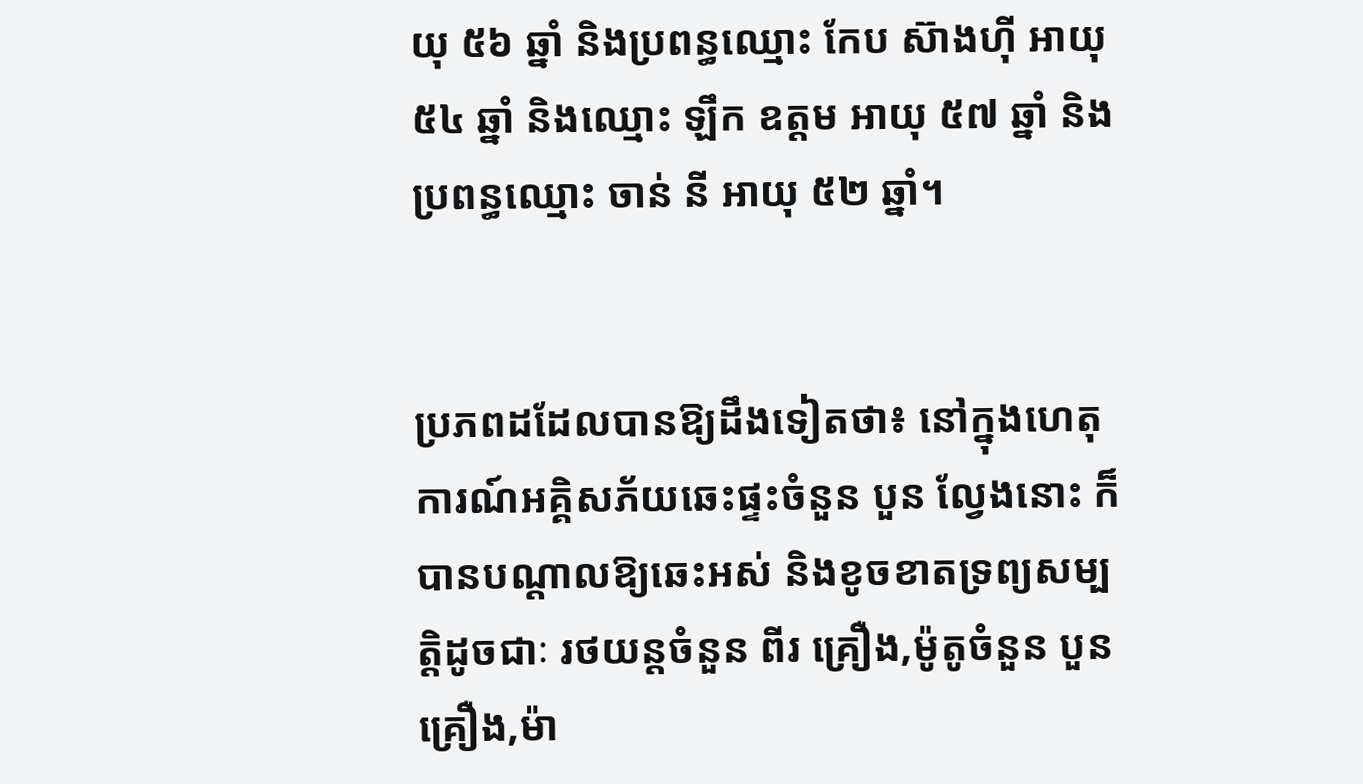យុ ៥៦ ឆ្នាំ និងប្រពន្ធឈ្មោះ កែប ស៊ាងហ៊ី អាយុ ៥៤ ឆ្នាំ និងឈ្មោះ ឡឹក ឧត្តម អាយុ ៥៧ ឆ្នាំ និងប្រពន្ធឈ្មោះ ចាន់ នី អាយុ ៥២ ឆ្នាំ។


ប្រភពដដែលបានឱ្យដឹងទៀតថា៖ នៅក្នុងហេតុការណ៍អគ្គិសភ័យឆេះផ្ទះចំនួន បួន ល្វែងនោះ ក៏បានបណ្តាលឱ្យឆេះអស់ និងខូចខាតទ្រព្យសម្បត្តិដូចជាៈ រថយន្តចំនួន ពីរ គ្រឿង,ម៉ូតូចំនួន បួន គ្រឿង,ម៉ា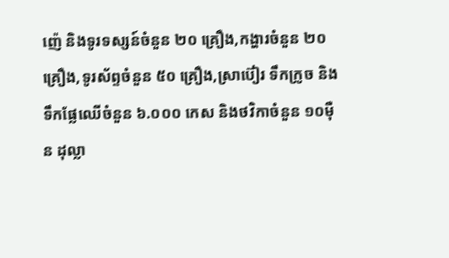ញ៉េ និងទូរទស្សន៍ចំនួន ២០ គ្រឿង,កង្ហារចំនួន ២០ គ្រឿង,ទូរស័ព្ទចំនួន ៥០ គ្រឿង,ស្រាប៊ៀរ ទឹកក្រូច និងទឹកផ្លែឈើចំនួន ៦.០០០ កេស និងថវិកាចំនួន ១០ម៉ឺន ដុល្លា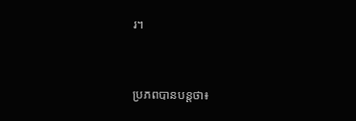រ។


ប្រភពបានបន្តថា៖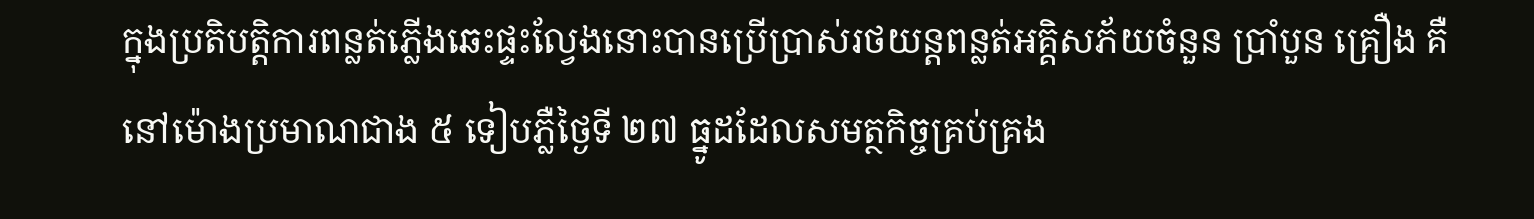ក្នុងប្រតិបត្តិការពន្លត់ភ្លើងឆេះផ្ទះល្វែងនោះបានប្រើប្រាស់រថយន្តពន្លត់អគ្គិសភ័យចំនួន ប្រាំបួន គ្រឿង គឺនៅម៉ោងប្រមាណជាង ៥ ទៀបភ្លឺថ្ងៃទី ២៧ ធ្នូដដែលសមត្ថកិច្ចគ្រប់គ្រង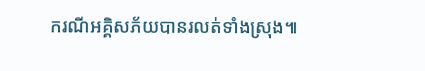ករណីអគ្គិសភ័យបានរលត់ទាំងស្រុង៕